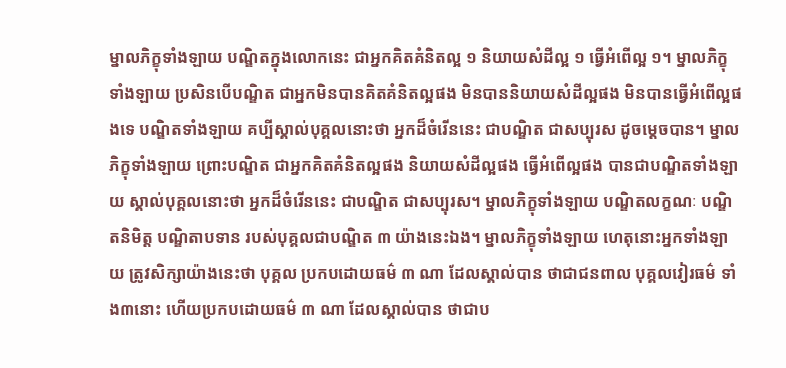ម្នាលភិក្ខុទាំងឡាយ បណ្ឌិតក្នុងលោកនេះ ជាអ្នកគិតគំនិតល្អ ១ និយាយសំដីល្អ ១ ធ្វើអំពើល្អ ១។ ម្នាលភិក្ខុទាំងឡាយ ប្រសិនបើបណ្ឌិត ជាអ្នកមិនបានគិតគំនិតល្អផង មិនបាននិយាយសំដីល្អផង មិនបានធ្វើអំពើល្អផងទេ បណ្ឌិតទាំងឡាយ គប្បីស្គាល់បុគ្គលនោះថា អ្នកដ៏ចំរើននេះ ជាបណ្ឌិត ជាសប្បុរស ដូចម្ដេចបាន។ ម្នាលភិក្ខុទាំងឡាយ ព្រោះបណ្ឌិត ជាអ្នកគិតគំនិតល្អផង និយាយសំដីល្អផង ធ្វើអំពើល្អផង បានជាបណ្ឌិតទាំងឡាយ ស្គាល់បុគ្គលនោះថា អ្នកដ៏ចំរើននេះ ជាបណ្ឌិត ជាសប្បុរស។ ម្នាលភិក្ខុទាំងឡាយ បណ្ឌិតលក្ខណៈ បណ្ឌិតនិមិត្ត បណ្ឌិតាបទាន របស់បុគ្គលជាបណ្ឌិត ៣ យ៉ាងនេះឯង។ ម្នាលភិក្ខុទាំងឡាយ ហេតុនោះអ្នកទាំងឡាយ ត្រូវសិក្សាយ៉ាងនេះថា បុគ្គល ប្រកបដោយធម៌ ៣ ណា ដែលស្គាល់បាន ថាជាជនពាល បុគ្គលវៀរធម៌ ទាំង៣នោះ ហើយប្រកបដោយធម៌ ៣ ណា ដែលស្គាល់បាន ថាជាប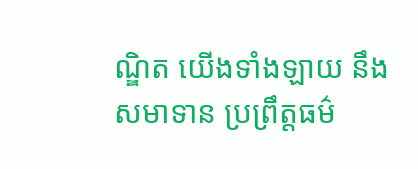ណ្ឌិត យើងទាំងឡាយ នឹងសមាទាន ប្រព្រឹត្តធម៌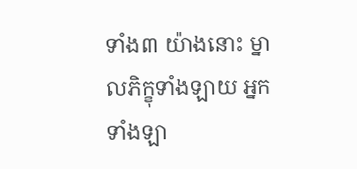ទាំង៣ យ៉ាងនោះ ម្នាលភិក្ខុទាំងឡាយ អ្នកទាំងឡា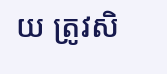យ ត្រូវសិ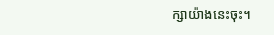ក្សាយ៉ាងនេះចុះ។